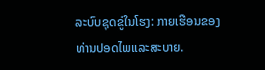ລະບົບຊຸດຂູ່ໃນໂຮງ: ກາຍເຮືອນຂອງທ່ານປອດໄພແລະສະບາຍ.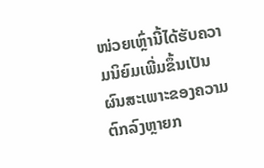ໜ່ວຍເຫຼົ່ານີ້ໄດ້ຮັບຄວາມນິຍົມເພີ່ມຂຶ້ນເປັນຜົນສະເພາະຂອງຄວາມຕົກລົງຫຼາຍກ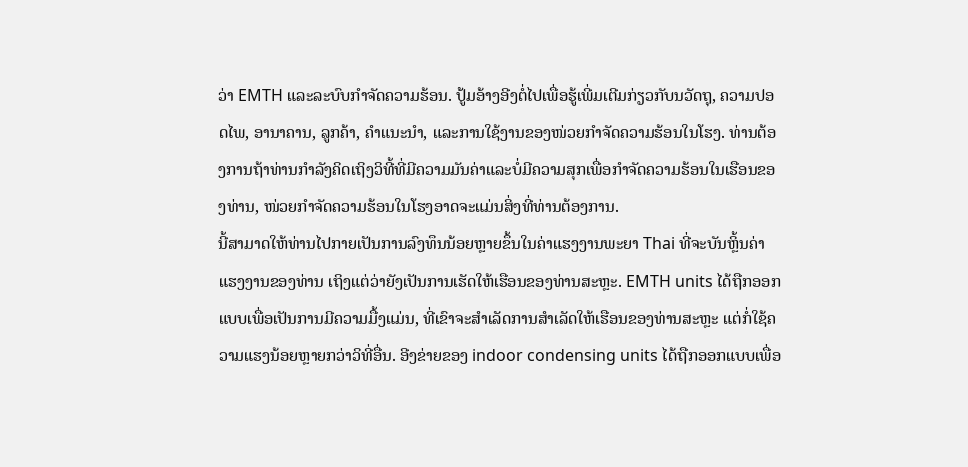ວ່າ EMTH ແລະລະບົບກຳຈັດຄວາມຮ້ອນ. ປູ້ມອ້າງອີງຕໍ່ໄປເພື່ອຮູ້ເພີ່ມເຕີມກ່ຽວກັບນວັດຖຸ, ຄວາມປອດໄພ, ອານາຄານ, ລູກຄ້າ, ຄຳແນະນຳ, ແລະການໃຊ້ງານຂອງໜ່ວຍກຳຈັດຄວາມຮ້ອນໃນໂຮງ. ທ່ານຕ້ອງການຖ້າທ່ານກຳລັງຄິດເຖິງວິທີ້ທີ່ມີຄວາມມັນຄ່າແລະບໍ່ມີຄວາມສຸກເພື່ອກຳຈັດຄວາມຮ້ອນໃນເຮືອນຂອງທ່ານ, ໜ່ວຍກຳຈັດຄວາມຮ້ອນໃນໂຮງອາດຈະແມ່ນສິ່ງທີ່ທ່ານຕ້ອງການ.
ນີ້ສາມາດໃຫ້ທ່ານໄປກາຍເປັນການລົງທຶນນ້ອຍຫຼາຍຂຶ້ນໃນຄ່າແຮງງານພະຍາ Thai ທີ່ຈະບັນຫຼິ້ນຄ່າແຮງງານຂອງທ່ານ ເຖິງແຕ່ວ່າຍັງເປັນການເຮັດໃຫ້ເຮືອນຂອງທ່ານສະຫຼະ. EMTH units ໄດ້ຖືກອອກແບບເພື່ອເປັນການມີຄວາມມື້ງແມ່ນ, ທີ່ເຂົາຈະສຳເລັດການສຳເລັດໃຫ້ເຮືອນຂອງທ່ານສະຫຼະ ແຕ່ກໍ່ໃຊ້ຄວາມແຮງນ້ອຍຫຼາຍກວ່າວິທີ່ອື່ນ. ອີງຂ່າຍຂອງ indoor condensing units ໄດ້ຖືກອອກແບບເພື່ອ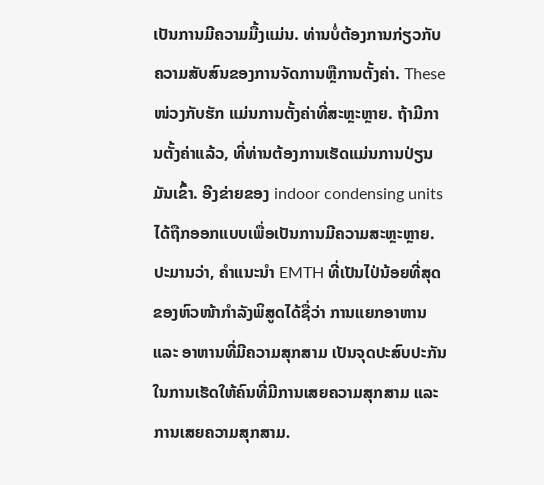ເປັນການມີຄວາມມື້ງແມ່ນ. ທ່ານບໍ່ຕ້ອງການກ່ຽວກັບຄວາມສັບສົນຂອງການຈັດການຫຼືການຕັ້ງຄ່າ. These ໜ່ວງກັບຮັກ ແມ່ນການຕັ້ງຄ່າທີ່ສະຫຼະຫຼາຍ. ຖ້າມີການຕັ້ງຄ່າແລ້ວ, ທີ່ທ່ານຕ້ອງການເຮັດແມ່ນການປ່ຽນມັນເຂົ້າ. ອີງຂ່າຍຂອງ indoor condensing units ໄດ້ຖືກອອກແບບເພື່ອເປັນການມີຄວາມສະຫຼະຫຼາຍ.
ປະມານວ່າ, ຄຳແນະນຳ EMTH ທີ່ເປັນໄປ່ນ້ອຍທີ່ສຸດຂອງຫົວໜ້າກໍາລັງພິສູດໄດ້ຊື່ວ່າ ການແຍກອາຫານ ແລະ ອາຫານທີ່ມີຄວາມສຸກສາມ ເປັນຈຸດປະສົບປະກັນ ໃນການເຮັດໃຫ້ຄົນທີ່ມີການເສຍຄວາມສຸກສາມ ແລະ ການເສຍຄວາມສຸກສາມ.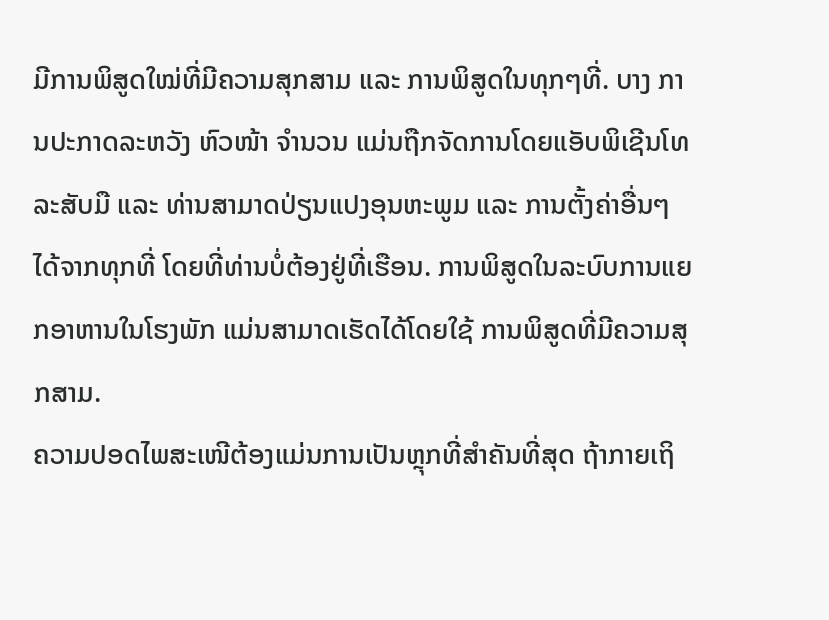ມີການພິສູດໃໝ່ທີ່ມີຄວາມສຸກສາມ ແລະ ການພິສູດໃນທຸກໆທີ່. ບາງ ການປະກາດລະຫວັງ ຫົວໜ້າ ຈຳນວນ ແມ່ນຖືກຈັດການໂດຍແອັບພິເຊີນໂທລະສັບມື ແລະ ທ່ານສາມາດປ່ຽນແປງອຸນຫະພູມ ແລະ ການຕັ້ງຄ່າອື່ນໆໄດ້ຈາກທຸກທີ່ ໂດຍທີ່ທ່ານບໍ່ຕ້ອງຢູ່ທີ່ເຮືອນ. ການພິສູດໃນລະບົບການແຍກອາຫານໃນໂຮງພັກ ແມ່ນສາມາດເຮັດໄດ້ໂດຍໃຊ້ ການພິສູດທີ່ມີຄວາມສຸກສາມ.
ຄວາມປອດໄພສະເໜີຕ້ອງແມ່ນການເປັນຫຼຸກທີ່ສຳຄັນທີ່ສຸດ ຖ້າກາຍເຖິ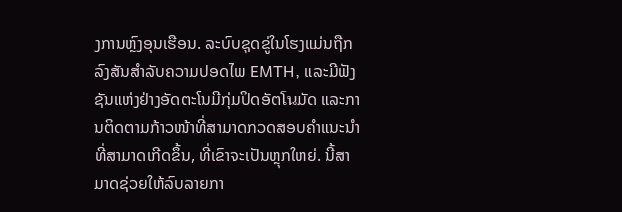ງການຫຼົງອຸນເຮືອນ. ລະບົບຊຸດຂູ່ໃນໂຮງແມ່ນຖືກລົງສັນສຳລັບຄວາມປອດໄພ EMTH, ແລະມີຟັງຊັນແຫ່ງຢ່າງອັດຕະໂນມີກຸ່ມປິດອັຕโนມັດ ແລະການຕິດຕາມກ້າວໜ້າທີ່ສາມາດກວດສອບຄຳແນະນຳທີ່ສາມາດເກີດຂຶ້ນ, ທີ່ເຂົາຈະເປັນຫຼຸກໃຫຍ່. ນີ້ສາມາດຊ່ວຍໃຫ້ລົບລາຍກາ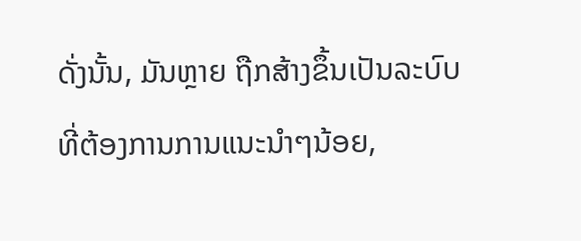ດັ່ງນັ້ນ, ມັນຫຼາຍ ຖືກສ້າງຂຶ້ນເປັນລະບົບທີ່ຕ້ອງການການແນະນຳໆນ້ອຍ,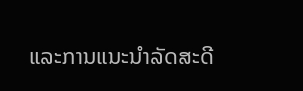ແລະການແນະນຳລັດສະດີ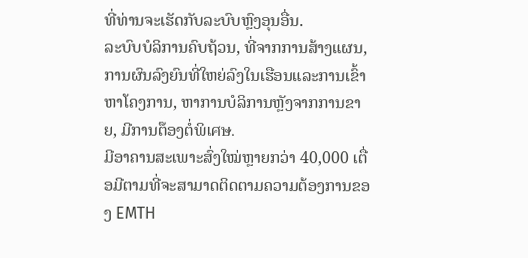ທີ່ທ່ານຈະເຮັດກັບລະບົບຫຼົງອຸນອື່ນ.
ລະບົບບໍລິການຄົບຖ້ວນ, ທີ່ຈາກການສ້າງແຜນ, ການຜົນລົງຍົນທີ່ໃຫຍ່ລົງໃນເຮືອນແລະການເຂົ້າຫາໂຄງການ, ຫາການບໍລິການຫຼັງຈາກການຂາຍ, ມີການຕ໊ອງຕໍ່ພິเศษ.
ມີອາຄານສະເພາະສົ່ງໃໝ່ຫຼາຍກວ່າ 40,000 ເຕື່ອມີຕາມທີ່ຈະສາມາດຕິດຕາມຄວາມຕ້ອງການຂອງ EMTH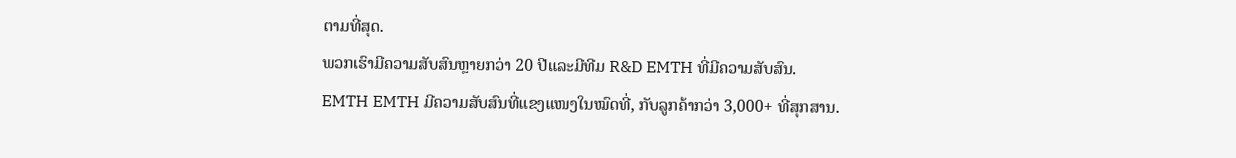ຕາມທີ່ສຸດ.
ພວກເຮົາມີຄວາມສັບສົນຫຼາຍກວ່າ 20 ປີແລະມີທີມ R&D EMTH ທີ່ມີຄວາມສັບສົນ.
EMTH EMTH ມີຄວາມສັບສົນທີ່ແຂງແໜງໃນໝົດທີ່, ກັບລູກຄ້າກວ່າ 3,000+ ທີ່ສຸກສານ.